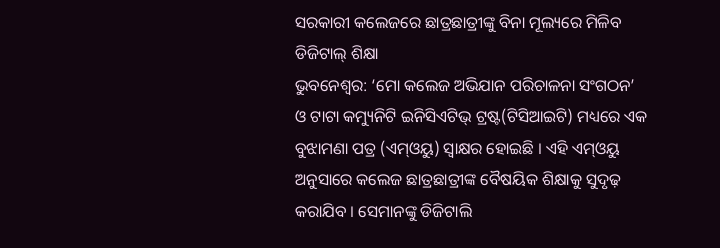ସରକାରୀ କଲେଜରେ ଛାତ୍ରଛାତ୍ରୀଙ୍କୁ ବିନା ମୂଲ୍ୟରେ ମିଳିବ ଡିଜିଟାଲ୍ ଶିକ୍ଷା
ଭୁବନେଶ୍ୱର: ‘ମୋ କଲେଜ ଅଭିଯାନ ପରିଚାଳନା ସଂଗଠନ’ ଓ ଟାଟା କମ୍ୟୁନିଟି ଇନିସିଏଟିଭ୍ ଟ୍ରଷ୍ଟ(ଟିସିଆଇଟି) ମଧ୍ୟରେ ଏକ ବୁଝାମଣା ପତ୍ର (ଏମ୍ଓୟୁ) ସ୍ୱାକ୍ଷର ହୋଇଛି । ଏହି ଏମ୍ଓୟୁ ଅନୁସାରେ କଲେଜ ଛାତ୍ରଛାତ୍ରୀଙ୍କ ବୈଷୟିକ ଶିକ୍ଷାକୁ ସୁଦୃଢ଼ କରାଯିବ । ସେମାନଙ୍କୁ ଡିଜିଟାଲି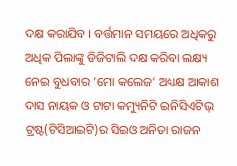ଦକ୍ଷ କରାଯିବ । ବର୍ତ୍ତମାନ ସମୟରେ ଅଧିକରୁ ଅଧିକ ପିଲାଙ୍କୁ ଡିଜିଟାଲି ଦକ୍ଷ କରିବା ଲକ୍ଷ୍ୟ ନେଇ ବୁଧବାର ‘ମୋ କଲେଜ’ ଅଧ୍ୟକ୍ଷ ଆକାଶ ଦାସ ନାୟକ ଓ ଟାଟା କମ୍ୟୁନିଟି ଇନିସିଏଟିଭ୍ ଟ୍ରଷ୍ଟ(ଟିସିଆଇଟି)ର ସିଇଓ ଅନିତା ରାଜନ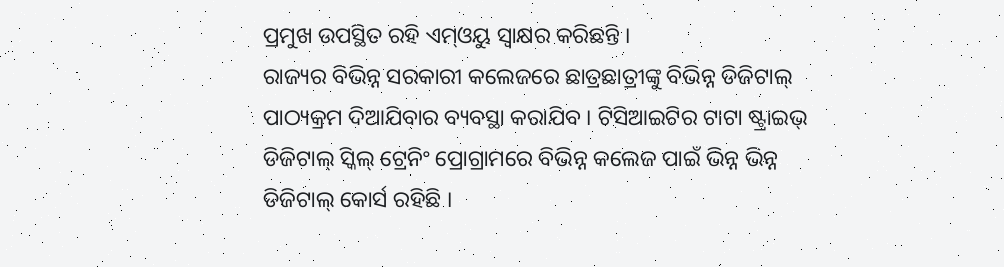ପ୍ରମୁଖ ଉପସ୍ଥିତ ରହି ଏମ୍ଓୟୁ ସ୍ୱାକ୍ଷର କରିଛନ୍ତି ।
ରାଜ୍ୟର ବିଭିନ୍ନ ସରକାରୀ କଲେଜରେ ଛାତ୍ରଛାତ୍ରୀଙ୍କୁ ବିଭିନ୍ନ ଡିଜିଟାଲ୍ ପାଠ୍ୟକ୍ରମ ଦିଆଯିବାର ବ୍ୟବସ୍ଥା କରାଯିବ । ଟିସିଆଇଟିର ଟାଟା ଷ୍ଟ୍ରାଇଭ୍ ଡିଜିଟାଲ୍ ସ୍କିଲ୍ ଟ୍ରେନିଂ ପ୍ରୋଗ୍ରାମରେ ବିଭିନ୍ନ କଲେଜ ପାଇଁ ଭିନ୍ନ ଭିନ୍ନ ଡିଜିଟାଲ୍ କୋର୍ସ ରହିଛି ।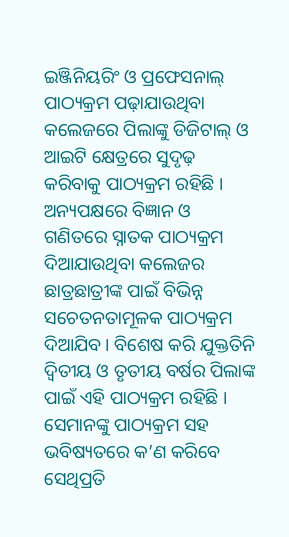ଇଞ୍ଜିନିୟରିଂ ଓ ପ୍ରଫେସନାଲ୍ ପାଠ୍ୟକ୍ରମ ପଢ଼ାଯାଉଥିବା କଲେଜରେ ପିଲାଙ୍କୁ ଡିଜିଟାଲ୍ ଓ ଆଇଟି କ୍ଷେତ୍ରରେ ସୁଦୃଢ଼ କରିବାକୁ ପାଠ୍ୟକ୍ରମ ରହିଛି । ଅନ୍ୟପକ୍ଷରେ ବିଜ୍ଞାନ ଓ ଗଣିତରେ ସ୍ନାତକ ପାଠ୍ୟକ୍ରମ ଦିଆଯାଉଥିବା କଲେଜର ଛାତ୍ରଛାତ୍ରୀଙ୍କ ପାଇଁ ବିଭିନ୍ନ ସଚେତନତାମୂଳକ ପାଠ୍ୟକ୍ରମ ଦିଆଯିବ । ବିଶେଷ କରି ଯୁକ୍ତତିନି ଦ୍ୱିତୀୟ ଓ ତୃତୀୟ ବର୍ଷର ପିଲାଙ୍କ ପାଇଁ ଏହି ପାଠ୍ୟକ୍ରମ ରହିଛି । ସେମାନଙ୍କୁ ପାଠ୍ୟକ୍ରମ ସହ ଭବିଷ୍ୟତରେ କ’ଣ କରିବେ ସେଥିପ୍ରତି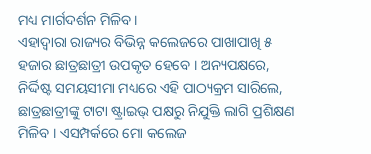ମଧ୍ୟ ମାର୍ଗଦର୍ଶନ ମିଳିବ ।
ଏହାଦ୍ୱାରା ରାଜ୍ୟର ବିଭିନ୍ନ କଲେଜରେ ପାଖାପାଖି ୫ ହଜାର ଛାତ୍ରଛାତ୍ରୀ ଉପକୃତ ହେବେ । ଅନ୍ୟପକ୍ଷରେ, ନିର୍ଦ୍ଦିଷ୍ଟ ସମୟସୀମା ମଧ୍ୟରେ ଏହି ପାଠ୍ୟକ୍ରମ ସାରିଲେ, ଛାତ୍ରଛାତ୍ରୀଙ୍କୁ ଟାଟା ଷ୍ଟ୍ରାଇଭ୍ ପକ୍ଷରୁ ନିଯୁକ୍ତି ଲାଗି ପ୍ରଶିକ୍ଷଣ ମିଳିବ । ଏସମ୍ପର୍କରେ ମୋ କଲେଜ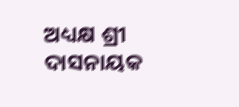ଅଧ୍ୟକ୍ଷ ଶ୍ରୀ ଦାସନାୟକ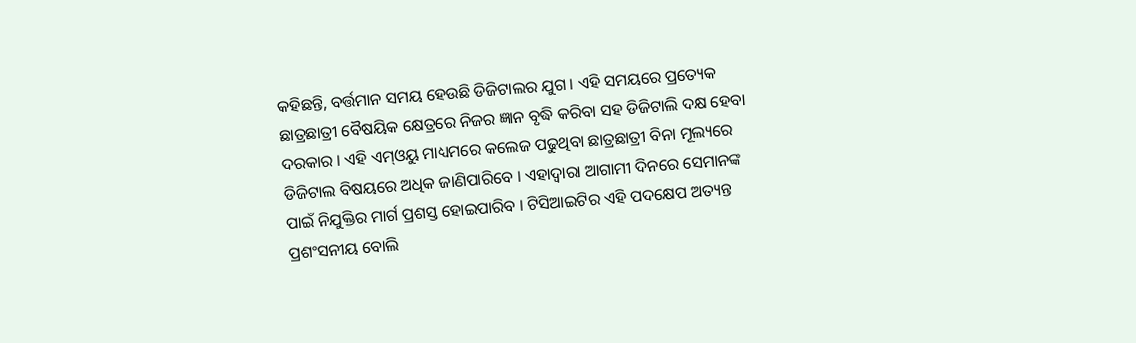କହିଛନ୍ତି, ବର୍ତ୍ତମାନ ସମୟ ହେଉଛି ଡିଜିଟାଲର ଯୁଗ । ଏହି ସମୟରେ ପ୍ରତ୍ୟେକ ଛାତ୍ରଛାତ୍ରୀ ବୈଷୟିକ କ୍ଷେତ୍ରରେ ନିଜର ଜ୍ଞାନ ବୃଦ୍ଧି କରିବା ସହ ଡିଜିଟାଲି ଦକ୍ଷ ହେବା ଦରକାର । ଏହି ଏମ୍ଓୟୁ ମାଧ୍ୟମରେ କଲେଜ ପଢୁଥିବା ଛାତ୍ରଛାତ୍ରୀ ବିନା ମୂଲ୍ୟରେ ଡିଜିଟାଲ ବିଷୟରେ ଅଧିକ ଜାଣିପାରିବେ । ଏହାଦ୍ୱାରା ଆଗାମୀ ଦିନରେ ସେମାନଙ୍କ ପାଇଁ ନିଯୁକ୍ତିର ମାର୍ଗ ପ୍ରଶସ୍ତ ହୋଇପାରିବ । ଟିସିଆଇଟିର ଏହି ପଦକ୍ଷେପ ଅତ୍ୟନ୍ତ ପ୍ରଶଂସନୀୟ ବୋଲି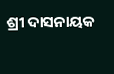ଶ୍ରୀ ଦାସନାୟକ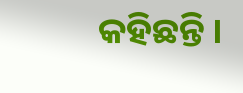କହିଛନ୍ତି ।